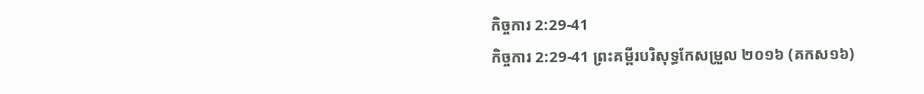កិច្ចការ 2:29-41
កិច្ចការ 2:29-41 ព្រះគម្ពីរបរិសុទ្ធកែសម្រួល ២០១៦ (គកស១៦)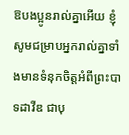ឱបងប្អូនរាល់គ្នាអើយ ខ្ញុំសូមជម្រាបអ្នករាល់គ្នាទាំងមានទំនុកចិត្តអំពីព្រះបាទដាវីឌ ជាបុ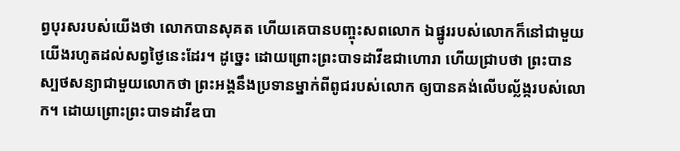ព្វបុរសរបស់យើងថា លោកបានសុគត ហើយគេបានបញ្ចុះសពលោក ឯផ្នូររបស់លោកក៏នៅជាមួយយើងរហូតដល់សព្វថ្ងៃនេះដែរ។ ដូច្នេះ ដោយព្រោះព្រះបាទដាវីឌជាហោរា ហើយជ្រាបថា ព្រះបានស្បថសន្យាជាមួយលោកថា ព្រះអង្គនឹងប្រទានម្នាក់ពីពូជរបស់លោក ឲ្យបានគង់លើបល្ល័ង្ករបស់លោក។ ដោយព្រោះព្រះបាទដាវីឌបា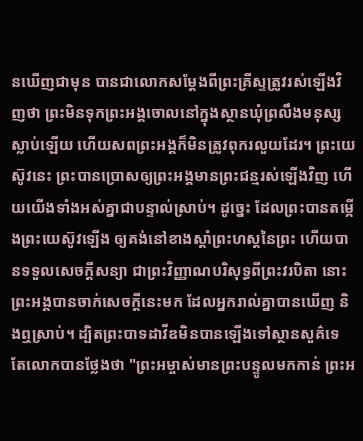នឃើញជាមុន បានជាលោកសម្តែងពីព្រះគ្រីស្ទត្រូវរស់ឡើងវិញថា ព្រះមិនទុកព្រះអង្គចោលនៅក្នុងស្ថានឃុំព្រលឹងមនុស្សស្លាប់ឡើយ ហើយសពព្រះអង្គក៏មិនត្រូវពុករលួយដែរ។ ព្រះយេស៊ូវនេះ ព្រះបានប្រោសឲ្យព្រះអង្គមានព្រះជន្មរស់ឡើងវិញ ហើយយើងទាំងអស់គ្នាជាបន្ទាល់ស្រាប់។ ដូច្នេះ ដែលព្រះបានតម្កើងព្រះយេស៊ូវឡើង ឲ្យគង់នៅខាងស្តាំព្រះហស្តនៃព្រះ ហើយបានទទួលសេចក្តីសន្យា ជាព្រះវិញ្ញាណបរិសុទ្ធពីព្រះវរបិតា នោះព្រះអង្គបានចាក់សេចក្តីនេះមក ដែលអ្នករាល់គ្នាបានឃើញ និងឮស្រាប់។ ដ្បិតព្រះបាទដាវីឌមិនបានឡើងទៅស្ថានសួគ៌ទេ តែលោកបានថ្លែងថា "ព្រះអម្ចាស់មានព្រះបន្ទូលមកកាន់ ព្រះអ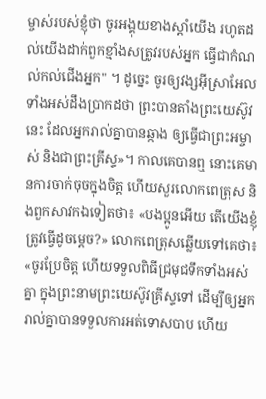ម្ចាស់របស់ខ្ញុំថា ចូរអង្គុយខាងស្តាំយើង រហូតដល់យើងដាក់ពួកខ្មាំងសត្រូវរបស់អ្នក ធ្វើជាកំណល់កល់ជើងអ្នក" ។ ដូច្នេះ ចូរឲ្យវង្សអ៊ីស្រាអែលទាំងអស់ដឹងប្រាកដថា ព្រះបានតាំងព្រះយេស៊ូវនេះ ដែលអ្នករាល់គ្នាបានឆ្កាង ឲ្យធ្វើជាព្រះអម្ចាស់ និងជាព្រះគ្រីស្ទ»។ កាលគេបានឮ នោះគេមានការចាក់ចុចក្នុងចិត្ត ហើយសួរលោកពេត្រុស និងពួកសាវកឯទៀតថា៖ «បងប្អូនអើយ តើយើងខ្ញុំត្រូវធ្វើដូចម្តេច?» លោកពេត្រុសឆ្លើយទៅគេថា៖ «ចូរប្រែចិត្ត ហើយទទួលពិធីជ្រមុជទឹកទាំងអស់គ្នា ក្នុងព្រះនាមព្រះយេស៊ូវគ្រីស្ទទៅ ដើម្បីឲ្យអ្នករាល់គ្នាបានទទួលការអត់ទោសបាប ហើយ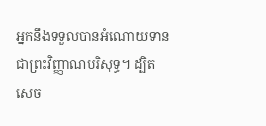អ្នកនឹងទទួលបានអំណោយទានជាព្រះវិញ្ញាណបរិសុទ្ធ។ ដ្បិតសេច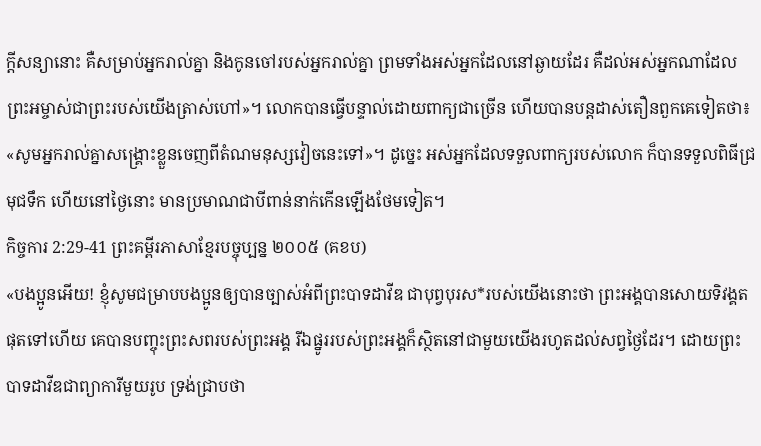ក្តីសន្យានោះ គឺសម្រាប់អ្នករាល់គ្នា និងកូនចៅរបស់អ្នករាល់គ្នា ព្រមទាំងអស់អ្នកដែលនៅឆ្ងាយដែរ គឺដល់អស់អ្នកណាដែលព្រះអម្ចាស់ជាព្រះរបស់យើងត្រាស់ហៅ»។ លោកបានធ្វើបន្ទាល់ដោយពាក្យជាច្រើន ហើយបានបន្ដដាស់តឿនពួកគេទៀតថា៖ «សូមអ្នករាល់គ្នាសង្គ្រោះខ្លួនចេញពីតំណមនុស្សវៀចនេះទៅ»។ ដូច្នេះ អស់អ្នកដែលទទួលពាក្យរបស់លោក ក៏បានទទួលពិធីជ្រមុជទឹក ហើយនៅថ្ងៃនោះ មានប្រមាណជាបីពាន់នាក់កើនឡើងថែមទៀត។
កិច្ចការ 2:29-41 ព្រះគម្ពីរភាសាខ្មែរបច្ចុប្បន្ន ២០០៥ (គខប)
«បងប្អូនអើយ! ខ្ញុំសូមជម្រាបបងប្អូនឲ្យបានច្បាស់អំពីព្រះបាទដាវីឌ ជាបុព្វបុរស*របស់យើងនោះថា ព្រះអង្គបានសោយទិវង្គតផុតទៅហើយ គេបានបញ្ចុះព្រះសពរបស់ព្រះអង្គ រីឯផ្នូររបស់ព្រះអង្គក៏ស្ថិតនៅជាមួយយើងរហូតដល់សព្វថ្ងៃដែរ។ ដោយព្រះបាទដាវីឌជាព្យាការីមួយរូប ទ្រង់ជ្រាបថា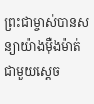ព្រះជាម្ចាស់បានសន្យាយ៉ាងម៉ឺងម៉ាត់ជាមួយស្ដេច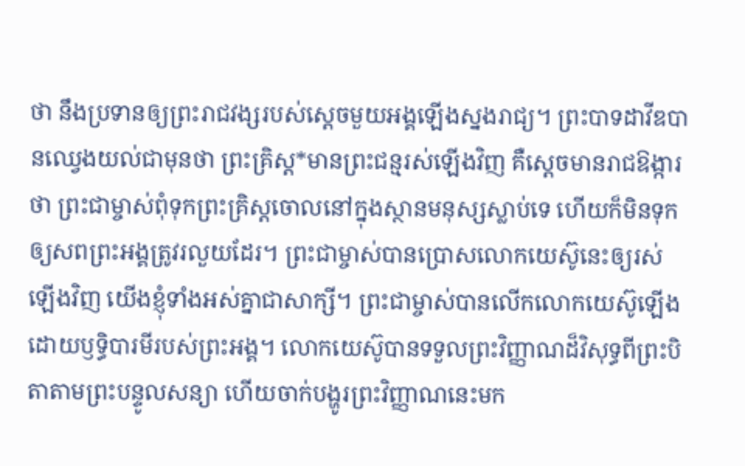ថា នឹងប្រទានឲ្យព្រះរាជវង្សរបស់ស្ដេចមួយអង្គឡើងស្នងរាជ្យ។ ព្រះបាទដាវីឌបានឈ្វេងយល់ជាមុនថា ព្រះគ្រិស្ត*មានព្រះជន្មរស់ឡើងវិញ គឺស្ដេចមានរាជឱង្ការថា ព្រះជាម្ចាស់ពុំទុកព្រះគ្រិស្តចោលនៅក្នុងស្ថានមនុស្សស្លាប់ទេ ហើយក៏មិនទុកឲ្យសពព្រះអង្គត្រូវរលួយដែរ។ ព្រះជាម្ចាស់បានប្រោសលោកយេស៊ូនេះឲ្យរស់ឡើងវិញ យើងខ្ញុំទាំងអស់គ្នាជាសាក្សី។ ព្រះជាម្ចាស់បានលើកលោកយេស៊ូឡើង ដោយឫទ្ធិបារមីរបស់ព្រះអង្គ។ លោកយេស៊ូបានទទួលព្រះវិញ្ញាណដ៏វិសុទ្ធពីព្រះបិតាតាមព្រះបន្ទូលសន្យា ហើយចាក់បង្ហូរព្រះវិញ្ញាណនេះមក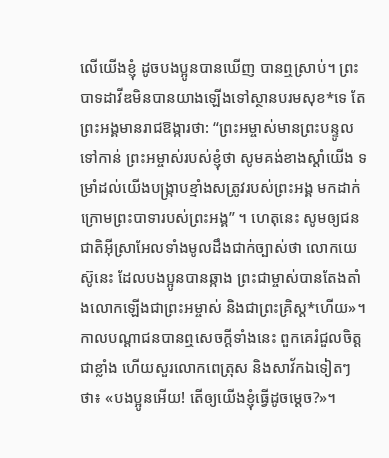លើយើងខ្ញុំ ដូចបងប្អូនបានឃើញ បានឮស្រាប់។ ព្រះបាទដាវីឌមិនបានយាងឡើងទៅស្ថានបរមសុខ*ទេ តែព្រះអង្គមានរាជឱង្ការថា: “ព្រះអម្ចាស់មានព្រះបន្ទូលទៅកាន់ ព្រះអម្ចាស់របស់ខ្ញុំថា សូមគង់ខាងស្ដាំយើង ទម្រាំដល់យើងបង្ក្រាបខ្មាំងសត្រូវរបស់ព្រះអង្គ មកដាក់ក្រោមព្រះបាទារបស់ព្រះអង្គ” ។ ហេតុនេះ សូមឲ្យជនជាតិអ៊ីស្រាអែលទាំងមូលដឹងជាក់ច្បាស់ថា លោកយេស៊ូនេះ ដែលបងប្អូនបានឆ្កាង ព្រះជាម្ចាស់បានតែងតាំងលោកឡើងជាព្រះអម្ចាស់ និងជាព្រះគ្រិស្ត*ហើយ»។ កាលបណ្ដាជនបានឮសេចក្ដីទាំងនេះ ពួកគេរំជួលចិត្តជាខ្លាំង ហើយសួរលោកពេត្រុស និងសាវ័កឯទៀតៗថា៖ «បងប្អូនអើយ! តើឲ្យយើងខ្ញុំធ្វើដូចម្ដេច?»។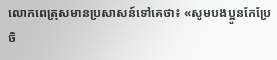លោកពេត្រុសមានប្រសាសន៍ទៅគេថា៖ «សូមបងប្អូនកែប្រែចិ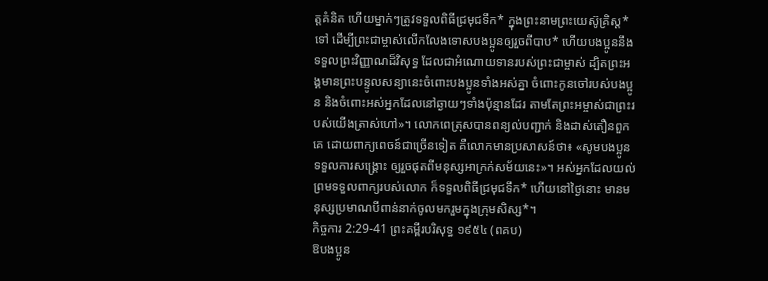ត្តគំនិត ហើយម្នាក់ៗត្រូវទទួលពិធីជ្រមុជទឹក* ក្នុងព្រះនាមព្រះយេស៊ូគ្រិស្ត*ទៅ ដើម្បីព្រះជាម្ចាស់លើកលែងទោសបងប្អូនឲ្យរួចពីបាប* ហើយបងប្អូននឹងទទួលព្រះវិញ្ញាណដ៏វិសុទ្ធ ដែលជាអំណោយទានរបស់ព្រះជាម្ចាស់ ដ្បិតព្រះអង្គមានព្រះបន្ទូលសន្យានេះចំពោះបងប្អូនទាំងអស់គ្នា ចំពោះកូនចៅរបស់បងប្អូន និងចំពោះអស់អ្នកដែលនៅឆ្ងាយៗទាំងប៉ុន្មានដែរ តាមតែព្រះអម្ចាស់ជាព្រះរបស់យើងត្រាស់ហៅ»។ លោកពេត្រុសបានពន្យល់បញ្ជាក់ និងដាស់តឿនពួកគេ ដោយពាក្យពេចន៍ជាច្រើនទៀត គឺលោកមានប្រសាសន៍ថា៖ «សូមបងប្អូនទទួលការសង្គ្រោះ ឲ្យរួចផុតពីមនុស្សអាក្រក់សម័យនេះ»។ អស់អ្នកដែលយល់ព្រមទទួលពាក្យរបស់លោក ក៏ទទួលពិធីជ្រមុជទឹក* ហើយនៅថ្ងៃនោះ មានមនុស្សប្រមាណបីពាន់នាក់ចូលមករួមក្នុងក្រុមសិស្ស*។
កិច្ចការ 2:29-41 ព្រះគម្ពីរបរិសុទ្ធ ១៩៥៤ (ពគប)
ឱបងប្អូន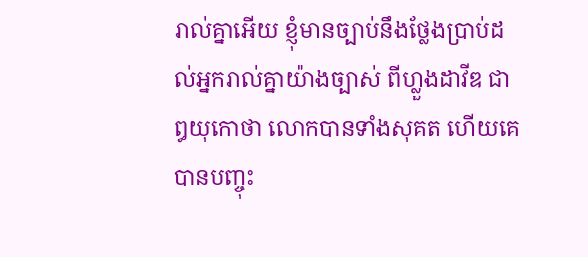រាល់គ្នាអើយ ខ្ញុំមានច្បាប់នឹងថ្លែងប្រាប់ដល់អ្នករាល់គ្នាយ៉ាងច្បាស់ ពីហ្លួងដាវីឌ ជាឰយុកោថា លោកបានទាំងសុគត ហើយគេបានបញ្ចុះ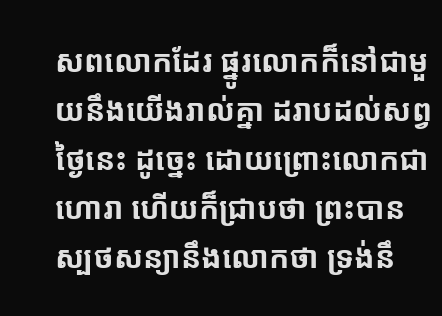សពលោកដែរ ផ្នូរលោកក៏នៅជាមួយនឹងយើងរាល់គ្នា ដរាបដល់សព្វថ្ងៃនេះ ដូច្នេះ ដោយព្រោះលោកជាហោរា ហើយក៏ជ្រាបថា ព្រះបានស្បថសន្យានឹងលោកថា ទ្រង់នឹ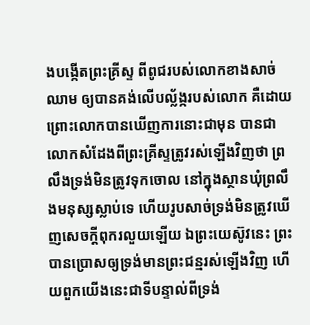ងបង្កើតព្រះគ្រីស្ទ ពីពូជរបស់លោកខាងសាច់ឈាម ឲ្យបានគង់លើបល្ល័ង្ករបស់លោក គឺដោយព្រោះលោកបានឃើញការនោះជាមុន បានជាលោកសំដែងពីព្រះគ្រីស្ទត្រូវរស់ឡើងវិញថា ព្រលឹងទ្រង់មិនត្រូវទុកចោល នៅក្នុងស្ថានឃុំព្រលឹងមនុស្សស្លាប់ទេ ហើយរូបសាច់ទ្រង់មិនត្រូវឃើញសេចក្ដីពុករលួយឡើយ ឯព្រះយេស៊ូវនេះ ព្រះបានប្រោសឲ្យទ្រង់មានព្រះជន្មរស់ឡើងវិញ ហើយពួកយើងនេះជាទីបន្ទាល់ពីទ្រង់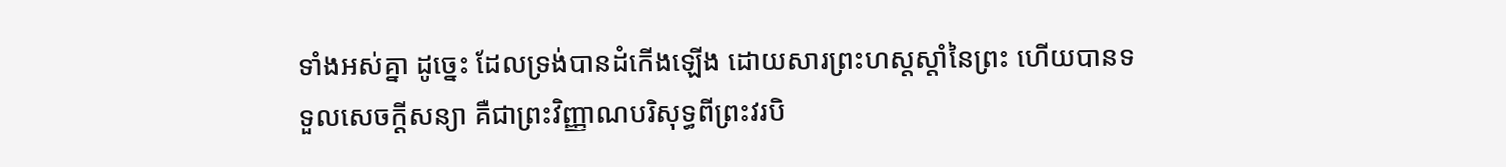ទាំងអស់គ្នា ដូច្នេះ ដែលទ្រង់បានដំកើងឡើង ដោយសារព្រះហស្តស្តាំនៃព្រះ ហើយបានទទួលសេចក្ដីសន្យា គឺជាព្រះវិញ្ញាណបរិសុទ្ធពីព្រះវរបិ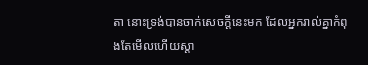តា នោះទ្រង់បានចាក់សេចក្ដីនេះមក ដែលអ្នករាល់គ្នាកំពុងតែមើលហើយស្តា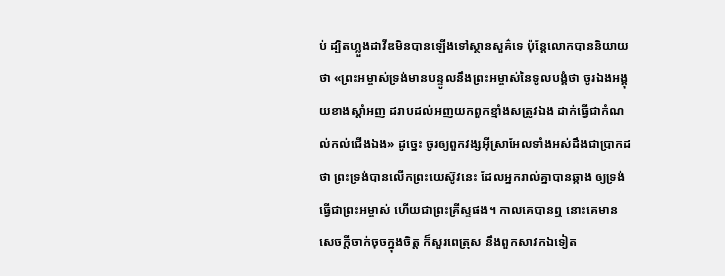ប់ ដ្បិតហ្លួងដាវីឌមិនបានឡើងទៅស្ថានសួគ៌ទេ ប៉ុន្តែលោកបាននិយាយថា «ព្រះអម្ចាស់ទ្រង់មានបន្ទូលនឹងព្រះអម្ចាស់នៃទូលបង្គំថា ចូរឯងអង្គុយខាងស្តាំអញ ដរាបដល់អញយកពួកខ្មាំងសត្រូវឯង ដាក់ធ្វើជាកំណល់កល់ជើងឯង» ដូច្នេះ ចូរឲ្យពួកវង្សអ៊ីស្រាអែលទាំងអស់ដឹងជាប្រាកដថា ព្រះទ្រង់បានលើកព្រះយេស៊ូវនេះ ដែលអ្នករាល់គ្នាបានឆ្កាង ឲ្យទ្រង់ធ្វើជាព្រះអម្ចាស់ ហើយជាព្រះគ្រីស្ទផង។ កាលគេបានឮ នោះគេមានសេចក្ដីចាក់ចុចក្នុងចិត្ត ក៏សួរពេត្រុស នឹងពួកសាវកឯទៀត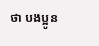ថា បងប្អូន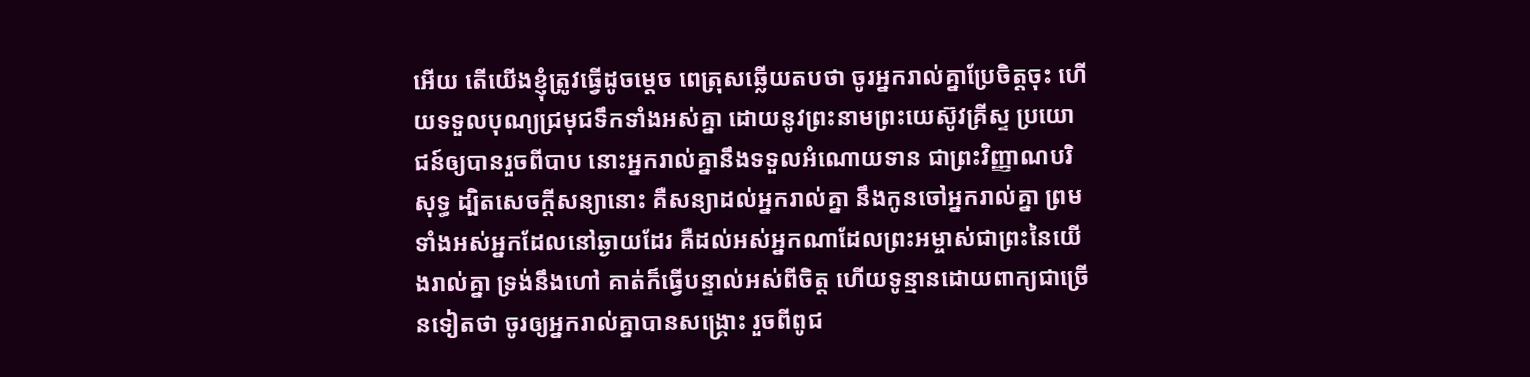អើយ តើយើងខ្ញុំត្រូវធ្វើដូចម្តេច ពេត្រុសឆ្លើយតបថា ចូរអ្នករាល់គ្នាប្រែចិត្តចុះ ហើយទទួលបុណ្យជ្រមុជទឹកទាំងអស់គ្នា ដោយនូវព្រះនាមព្រះយេស៊ូវគ្រីស្ទ ប្រយោជន៍ឲ្យបានរួចពីបាប នោះអ្នករាល់គ្នានឹងទទួលអំណោយទាន ជាព្រះវិញ្ញាណបរិសុទ្ធ ដ្បិតសេចក្ដីសន្យានោះ គឺសន្យាដល់អ្នករាល់គ្នា នឹងកូនចៅអ្នករាល់គ្នា ព្រមទាំងអស់អ្នកដែលនៅឆ្ងាយដែរ គឺដល់អស់អ្នកណាដែលព្រះអម្ចាស់ជាព្រះនៃយើងរាល់គ្នា ទ្រង់នឹងហៅ គាត់ក៏ធ្វើបន្ទាល់អស់ពីចិត្ត ហើយទូន្មានដោយពាក្យជាច្រើនទៀតថា ចូរឲ្យអ្នករាល់គ្នាបានសង្គ្រោះ រួចពីពូជ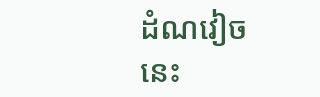ដំណវៀចនេះ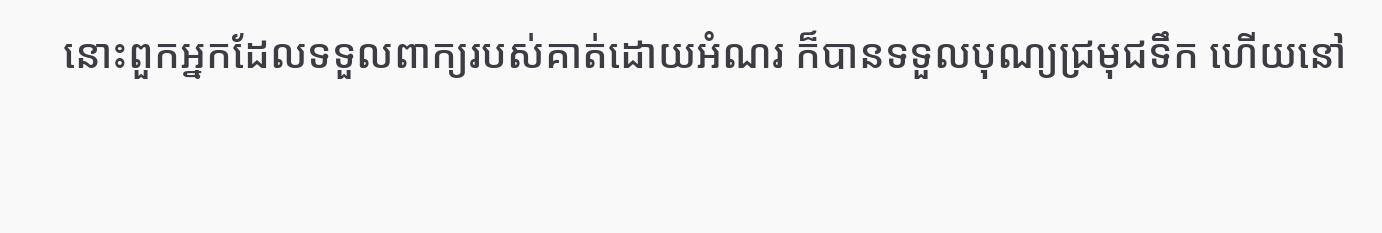នោះពួកអ្នកដែលទទួលពាក្យរបស់គាត់ដោយអំណរ ក៏បានទទួលបុណ្យជ្រមុជទឹក ហើយនៅ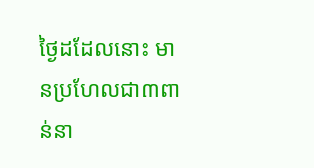ថ្ងៃដដែលនោះ មានប្រហែលជា៣ពាន់នា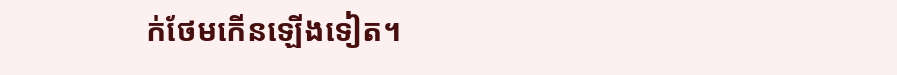ក់ថែមកើនឡើងទៀត។